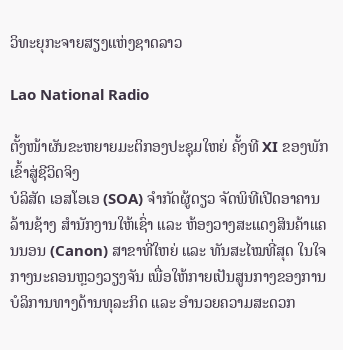ວິທະຍຸກະຈາຍສຽງແຫ່ງຊາດລາວ

Lao National Radio

ຕັ້ງໜ້າຜັນຂະຫຍາຍມະຕິກອງປະຊຸມໃຫຍ່ ຄັ້ງທີ XI ຂອງພັກ ເຂົ້າສູ່ຊີວິດຈິງ
ບໍລິສັດ ເອສໂອເອ (SOA) ຈຳກັດຜູ້ດຽວ ຈັດພິທີເປີດອາຄານລ້ານຊ້າງ ສຳນັກງານໃຫ້ເຊົ່າ ແລະ ຫ້ອງວາງສະແດງສິນຄ້າແຄນນອນ (Canon) ສາຂາທີ່ໃຫຍ່ ແລະ ທັນສະໄໝທີ່ສຸດ ໃນໃຈກາງນະຄອນຫຼວງວຽງຈັນ ເພື່ອໃຫ້ກາຍເປັນສູນກາງຂອງການບໍລິການທາງດ້ານທຸລະກິດ ແລະ ອຳນວຍຄວາມສະດວກ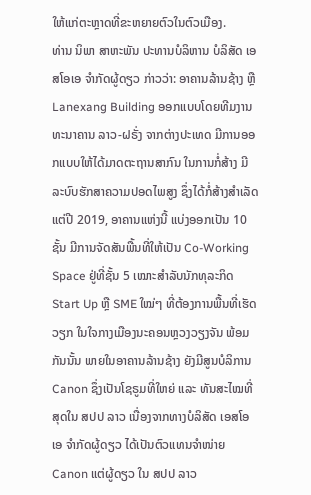ໃຫ້ແກ່ຕະຫຼາດທີ່ຂະຫຍາຍຕົວໃນຕົວເມືອງ.
ທ່ານ ນິພາ ສາຫະພັນ ປະທານບໍລິຫານ ບໍລິສັດ ເອສໂອເອ ຈຳກັດຜູ້ດຽວ ກ່າວວ່າ: ອາຄານລ້ານຊ້າງ ຫຼື Lanexang Building ອອກແບບໂດຍທີມງານທະນາຄານ ລາວ-ຝຣັ່ງ ຈາກຕ່າງປະເທດ ມີການອອກແບບໃຫ້ໄດ້ມາດຕະຖານສາກົນ ໃນການກໍ່ສ້າງ ມີລະບົບຮັກສາຄວາມປອດໄພສູງ ຊຶ່ງໄດ້ກໍ່ສ້າງສຳເລັດແຕ່ປີ 2019, ອາຄານແຫ່ງນີ້ ແບ່ງອອກເປັນ 10 ຊັ້ນ ມີການຈັດສັນພື້ນທີ່ໃຫ້ເປັນ Co-Working Space ຢູ່ທີ່ຊັ້ນ 5 ເໝາະສຳລັບນັກທຸລະກິດ Start Up ຫຼື SME ໃໝ່ໆ ທີ່ຕ້ອງການພື້ນທີ່ເຮັດວຽກ ໃນໃຈກາງເມືອງນະຄອນຫຼວງວຽງຈັນ ພ້ອມກັນນັ້ນ ພາຍໃນອາຄານລ້ານຊ້າງ ຍັງມີສູນບໍລິການ Canon ຊຶ່ງເປັນໂຊຣູມທີ່ໃຫຍ່ ແລະ ທັນສະໄໝທີ່ສຸດໃນ ສປປ ລາວ ເນື່ອງຈາກທາງບໍລິສັດ ເອສໂອເອ ຈຳກັດຜູ້ດຽວ ໄດ້ເປັນຕົວແທນຈຳໜ່າຍ Canon ແຕ່ຜູ້ດຽວ ໃນ ສປປ ລາວ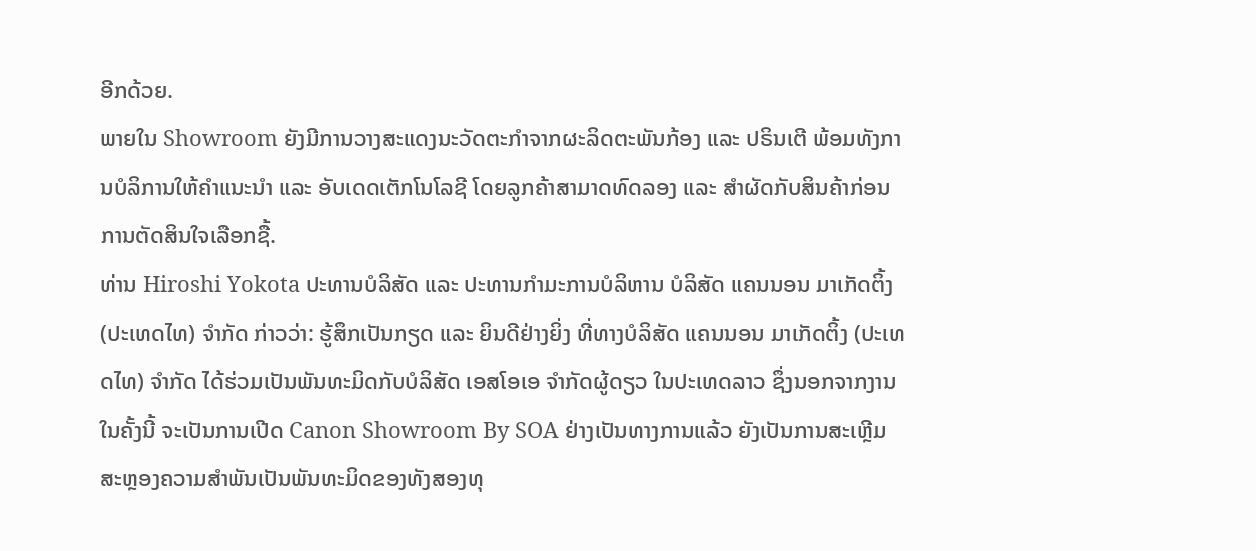ອີກດ້ວຍ.
ພາຍໃນ Showroom ຍັງມີການວາງສະແດງນະວັດຕະກຳຈາກຜະລິດຕະພັນກ້ອງ ແລະ ປຣິນເຕີ ພ້ອມທັງການບໍລິການໃຫ້ຄຳແນະນຳ ແລະ ອັບເດດເຕັກໂນໂລຊີ ໂດຍລູກຄ້າສາມາດທົດລອງ ແລະ ສຳຜັດກັບສິນຄ້າກ່ອນການຕັດສິນໃຈເລືອກຊື້.
ທ່ານ Hiroshi Yokota ປະທານບໍລິສັດ ແລະ ປະທານກຳມະການບໍລິຫານ ບໍລິສັດ ແຄນນອນ ມາເກັດຕິ້ງ (ປະເທດໄທ) ຈຳກັດ ກ່າວວ່າ: ຮູ້ສຶກເປັນກຽດ ແລະ ຍິນດີຢ່າງຍິ່ງ ທີ່ທາງບໍລິສັດ ແຄນນອນ ມາເກັດຕິ້ງ (ປະເທດໄທ) ຈຳກັດ ໄດ້ຮ່ວມເປັນພັນທະມິດກັບບໍລິສັດ ເອສໂອເອ ຈຳກັດຜູ້ດຽວ ໃນປະເທດລາວ ຊຶ່ງນອກຈາກງານໃນຄັ້ງນີ້ ຈະເປັນການເປີດ Canon Showroom By SOA ຢ່າງເປັນທາງການແລ້ວ ຍັງເປັນການສະເຫຼີມສະຫຼອງຄວາມສຳພັນເປັນພັນທະມິດຂອງທັງສອງທຸ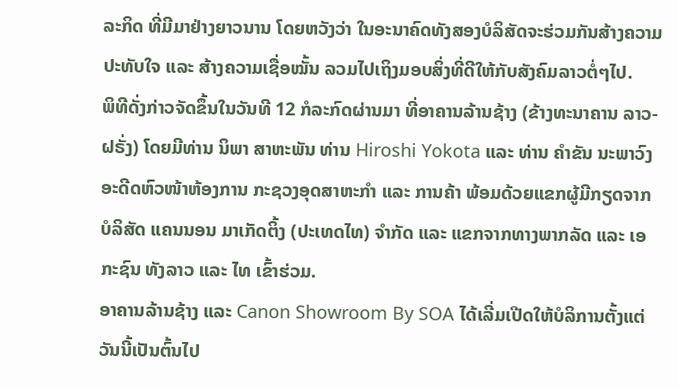ລະກິດ ທີ່ມີມາຢ່າງຍາວນານ ໂດຍຫວັງວ່າ ໃນອະນາຄົດທັງສອງບໍລິສັດຈະຮ່ວມກັນສ້າງຄວາມປະທັບໃຈ ແລະ ສ້າງຄວາມເຊື່ອໝັ້ນ ລວມໄປເຖິງມອບສິ່ງທີ່ດີໃຫ້ກັບສັງຄົມລາວຕໍ່ໆໄປ.
ພິທີດັ່ງກ່າວຈັດຂຶ້ນໃນວັນທີ 12 ກໍລະກົດຜ່ານມາ ທີ່ອາຄານລ້ານຊ້າງ (ຂ້າງທະນາຄານ ລາວ-ຝຣັ່ງ) ໂດຍມີທ່ານ ນິພາ ສາຫະພັນ ທ່ານ Hiroshi Yokota ແລະ ທ່ານ ຄຳຂັນ ນະພາວົງ ອະດີດຫົວໜ້າຫ້ອງການ ກະຊວງອຸດສາຫະກໍາ ແລະ ການຄ້າ ພ້ອມດ້ວຍແຂກຜູ້ມີກຽດຈາກ ບໍລິສັດ ແຄນນອນ ມາເກັດຕິ້ງ (ປະເທດໄທ) ຈຳກັດ ແລະ ແຂກຈາກທາງພາກລັດ ແລະ ເອກະຊົນ ທັງລາວ ແລະ ໄທ ເຂົ້າຮ່ວມ.
ອາຄານລ້ານຊ້າງ ແລະ Canon Showroom By SOA ໄດ້ເລີ່ມເປີດໃຫ້ບໍລິການຕັ້ງແຕ່ວັນນີ້ເປັນຕົ້ນໄປ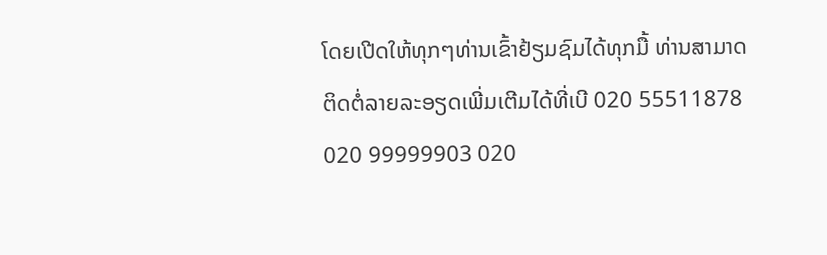ໂດຍເປີດໃຫ້ທຸກໆທ່ານເຂົ້າຢ້ຽມຊົມໄດ້ທຸກມື້ ທ່ານສາມາດຕິດຕໍ່ລາຍລະອຽດເພີ່ມເຕີມໄດ້ທີ່ເບີ 020 55511878 020 99999903 020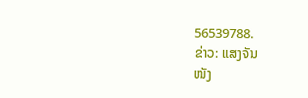56539788.
ຂ່າວ: ແສງຈັນ
ໜັງ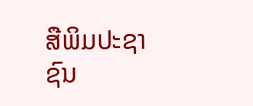ສືພິມປະຊາຊົນ